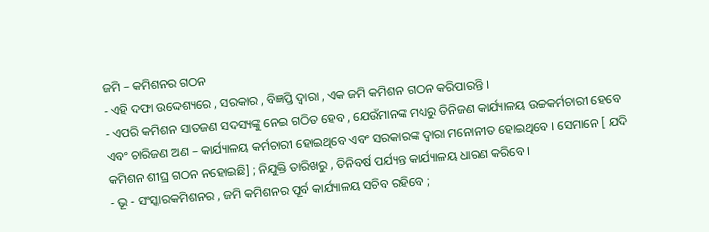ଜମି – କମିଶନର ଗଠନ
- ଏହି ଦଫା ଉଦ୍ଦେଶ୍ୟରେ , ସରକାର , ବିଜ୍ଞପ୍ତି ଦ୍ଵାରା , ଏକ ଜମି କମିଶନ ଗଠନ କରିପାରନ୍ତି ।
- ଏପରି କମିଶନ ସାତଜଣ ସଦସ୍ୟଙ୍କୁ ନେଇ ଗଠିତ ହେବ , ଯେଉଁମାନଙ୍କ ମଧ୍ୟରୁ ତିନିଜଣ କାର୍ଯ୍ୟାଳୟ ଉଚ୍ଚକର୍ମଚାରୀ ହେବେ ଏବଂ ଚାରିଜଣ ଅଣ – କାର୍ଯ୍ୟାଳୟ କର୍ମଚାରୀ ହୋଇଥିବେ ଏବଂ ସରକାରଙ୍କ ଦ୍ଵାରା ମନୋନୀତ ହୋଇଥିବେ । ସେମାନେ [ ଯଦି କମିଶନ ଶୀଘ୍ର ଗଠନ ନହୋଇଛି] ; ନିଯୁକ୍ତି ତାରିଖରୁ , ତିନିବର୍ଷ ପର୍ଯ୍ୟନ୍ତ କାର୍ଯ୍ୟାଳୟ ଧାରଣ କରିବେ ।
- ଭୂ - ସଂସ୍କାରକମିଶନର , ଜମି କମିଶନର ପୂର୍ବ କାର୍ଯ୍ୟାଳୟ ସଚିବ ରହିବେ ;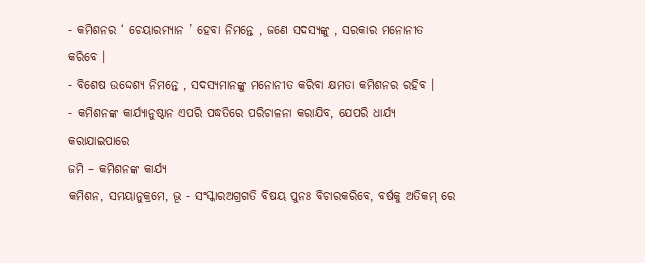- କମିଶନର ‘ ଚେୟାରମ୍ୟାନ ’ ହେବା ନିମନ୍ତେ , ଜଣେ ସଦସ୍ୟଙ୍କୁ , ସରକାର ମନୋନୀତ କରିବେ ।
- ବିଶେଷ ଉଦ୍ଦେଶ୍ୟ ନିମନ୍ତେ , ସଦସ୍ୟମାନଙ୍କୁ ମନୋନୀତ କରିବା କ୍ଷମତା କମିଶନର ରହିବ ।
- କମିଶନଙ୍କ କାର୍ଯ୍ୟାନୁଷ୍ଠାନ ଏପରି ପଦ୍ଧତିରେ ପରିଚାଳନା କରାଯିବ, ଯେପରି ଧାର୍ଯ୍ୟ କରାଯାଇପାରେ
ଜମି – କମିଶନଙ୍କ କାର୍ଯ୍ୟ
କମିଶନ, ସମୟାନୁକ୍ରମେ, ଭୂ - ସଂସ୍କାରଅଗ୍ରଗତି ବିଷୟ ପୁନଃ ବିଚାରକରିବେ, ବର୍ଷକୁ ଅତିକମ୍ ରେ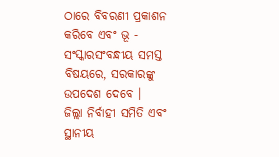ଠାରେ ବିବରଣୀ ପ୍ରକାଶନ କରିବେ ଏବଂ ଭୂ - ସଂସ୍କାରସଂବନ୍ଧୀୟ ସମସ୍ତ ବିଷୟରେ, ସରକାରଙ୍କୁ ଉପଦେଶ ଦେବେ ।
ଜିଲ୍ଲା ନିର୍ବାହୀ ସମିତି ଏବଂ ସ୍ଥାନୀୟ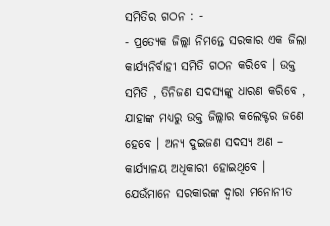ସମିତିର ଗଠନ : -
- ପ୍ରତ୍ୟେକ ଜିଲ୍ଲା ନିମନ୍ତେ ସରକାର ଏକ ଜିଲା କାର୍ଯ୍ୟନିର୍ବାହୀ ସମିତି ଗଠନ କରିବେ । ଉକ୍ତ ସମିତି , ତିନିଜଣ ସଦସ୍ୟଙ୍କୁ ଧାରଣ କରିବେ , ଯାହାଙ୍କ ମଧ୍ୟରୁ ଉକ୍ତ ଜିଲ୍ଲାର କଲେକ୍ଟର ଜଣେ ହେବେ । ଅନ୍ୟ ଦୁଇଜଣ ସଦସ୍ୟ ଅଣ – କାର୍ଯ୍ୟାଳୟ ଅଧିକାରୀ ହୋଇଥିବେ । ଯେଉଁମାନେ ସରକାରଙ୍କ ଦ୍ଵାରା ମନୋନୀତ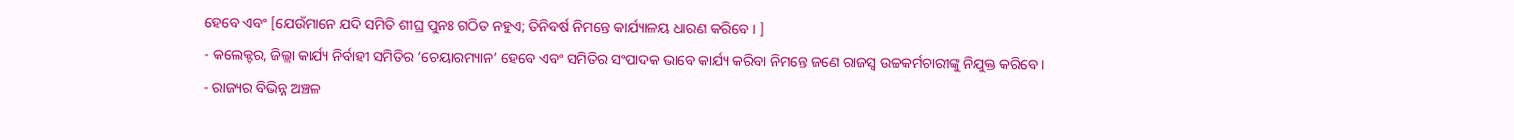ହେବେ ଏବଂ [ଯେଉଁମାନେ ଯଦି ସମିତି ଶୀଘ୍ର ପୁନଃ ଗଠିତ ନହୁଏ; ତିନିବର୍ଷ ନିମନ୍ତେ କାର୍ଯ୍ୟାଳୟ ଧାରଣ କରିବେ । ]
- କଲେକ୍ଟର, ଜିଲ୍ଲା କାର୍ଯ୍ୟ ନିର୍ବାହୀ ସମିତିର ‘ଚେୟାରମ୍ୟାନ’ ହେବେ ଏବଂ ସମିତିର ସଂପାଦକ ଭାବେ କାର୍ଯ୍ୟ କରିବା ନିମନ୍ତେ ଜଣେ ରାଜସ୍ୱ ଉଚ୍ଚକର୍ମଚାରୀଙ୍କୁ ନିଯୁକ୍ତ କରିବେ ।
- ରାଜ୍ୟର ବିଭିନ୍ନ ଅଞ୍ଚଳ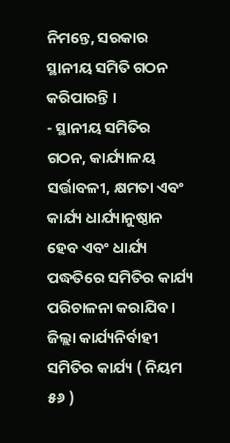ନିମନ୍ତେ, ସରକାର ସ୍ଥାନୀୟ ସମିତି ଗଠନ କରିପାରନ୍ତି ।
- ସ୍ଥାନୀୟ ସମିତିର ଗଠନ, କାର୍ଯ୍ୟାଳୟ ସର୍ତ୍ତାବଳୀ, କ୍ଷମତା ଏବଂ କାର୍ଯ୍ୟ ଧାର୍ଯ୍ୟାନୁଷ୍ଠାନ ହେବ ଏବଂ ଧାର୍ଯ୍ୟ ପଦ୍ଧତିରେ ସମିତିର କାର୍ଯ୍ୟ ପରିଚାଳନା କରାଯିବ ।
ଜିଲ୍ଲା କାର୍ଯ୍ୟନିର୍ବାହୀ ସମିତିର କାର୍ଯ୍ୟ ( ନିୟମ ୫୬ )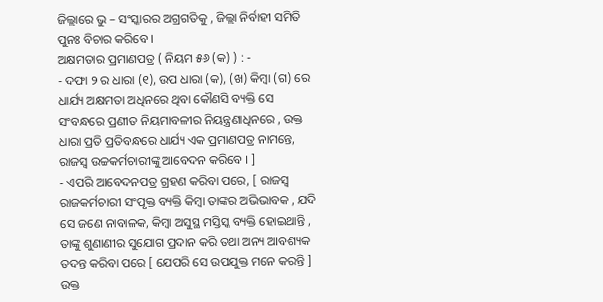ଜିଲ୍ଲାରେ ଭୁ – ସଂସ୍କାରର ଅଗ୍ରଗତିକୁ , ଜିଲ୍ଲା ନିର୍ବାହୀ ସମିତି ପୁନଃ ବିଚାର କରିବେ ।
ଅକ୍ଷମତାର ପ୍ରମାଣପତ୍ର ( ନିୟମ ୫୬ (କ) ) : -
- ଦଫା ୨ ର ଧାରା (୧), ଉପ ଧାରା (କ), (ଖ) କିମ୍ବା (ଗ) ରେ ଧାର୍ଯ୍ୟ ଅକ୍ଷମତା ଅଧିନରେ ଥିବା କୌଣସି ବ୍ୟକ୍ତି ସେ ସଂବନ୍ଧରେ ପ୍ରଣୀତ ନିୟମାବଳୀର ନିୟନ୍ତ୍ରଣାଧିନରେ , ଉକ୍ତ ଧାରା ପ୍ରତି ପ୍ରତିବନ୍ଧରେ ଧାର୍ଯ୍ୟ ଏକ ପ୍ରମାଣପତ୍ର ନାମନ୍ତେ, ରାଜସ୍ୱ ଉଚ୍ଚକର୍ମଚାରୀଙ୍କୁ ଆବେଦନ କରିବେ । ]
- ଏପରି ଆବେଦନପତ୍ର ଗ୍ରହଣ କରିବା ପରେ, [ ରାଜସ୍ୱ ରାଜକର୍ମଚାରୀ ସଂପୃକ୍ତ ବ୍ୟକ୍ତି କିମ୍ବା ତାଙ୍କର ଅଭିଭାବକ , ଯଦି ସେ ଜଣେ ନାବାଳକ, କିମ୍ବା ଅସୁସ୍ଥ ମସ୍ତିସ୍କ ବ୍ୟକ୍ତି ହୋଇଥାନ୍ତି , ତାଙ୍କୁ ଶୁଣାଣୀର ସୁଯୋଗ ପ୍ରଦାନ କରି ତଥା ଅନ୍ୟ ଆବଶ୍ୟକ ତଦନ୍ତ କରିବା ପରେ [ ଯେପରି ସେ ଉପଯୁକ୍ତ ମନେ କରନ୍ତି ] ଉକ୍ତ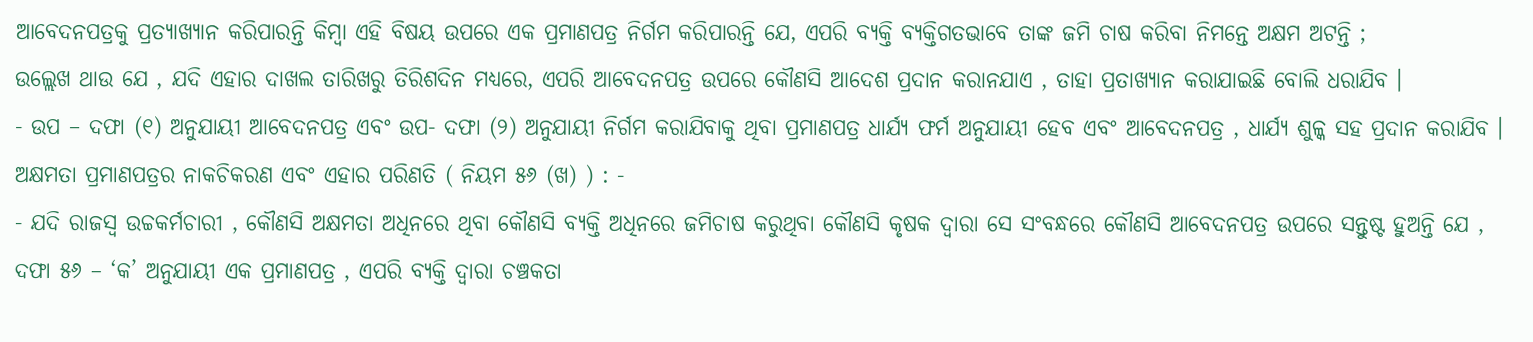ଆବେଦନପତ୍ରକୁ ପ୍ରତ୍ୟାଖ୍ୟାନ କରିପାରନ୍ତି କିମ୍ବା ଏହି ବିଷୟ ଉପରେ ଏକ ପ୍ରମାଣପତ୍ର ନିର୍ଗମ କରିପାରନ୍ତି ଯେ, ଏପରି ବ୍ୟକ୍ତି ବ୍ୟକ୍ତିଗତଭାବେ ତାଙ୍କ ଜମି ଚାଷ କରିବା ନିମନ୍ତେ ଅକ୍ଷମ ଅଟନ୍ତି ;
ଉଲ୍ଲେଖ ଥାଉ ଯେ , ଯଦି ଏହାର ଦାଖଲ ତାରିଖରୁ ତିରିଶଦିନ ମଧ୍ୟରେ, ଏପରି ଆବେଦନପତ୍ର ଉପରେ କୌଣସି ଆଦେଶ ପ୍ରଦାନ କରାନଯାଏ , ତାହା ପ୍ରତାଖ୍ୟାନ କରାଯାଇଛି ବୋଲି ଧରାଯିବ ।
- ଉପ – ଦଫା (୧) ଅନୁଯାୟୀ ଆବେଦନପତ୍ର ଏବଂ ଉପ- ଦଫା (୨) ଅନୁଯାୟୀ ନିର୍ଗମ କରାଯିବାକୁ ଥିବା ପ୍ରମାଣପତ୍ର ଧାର୍ଯ୍ୟ ଫର୍ମ ଅନୁଯାୟୀ ହେବ ଏବଂ ଆବେଦନପତ୍ର , ଧାର୍ଯ୍ୟ ଶୁଳ୍କ ସହ ପ୍ରଦାନ କରାଯିବ ।
ଅକ୍ଷମତା ପ୍ରମାଣପତ୍ରର ନାକଚିକରଣ ଏବଂ ଏହାର ପରିଣତି ( ନିୟମ ୫୬ (ଖ) ) : -
- ଯଦି ରାଜସ୍ୱ ଉଚ୍ଚକର୍ମଚାରୀ , କୌଣସି ଅକ୍ଷମତା ଅଧିନରେ ଥିବା କୌଣସି ବ୍ୟକ୍ତି ଅଧିନରେ ଜମିଚାଷ କରୁଥିବା କୌଣସି କୃଷକ ଦ୍ଵାରା ସେ ସଂବନ୍ଧରେ କୌଣସି ଆବେଦନପତ୍ର ଉପରେ ସନ୍ତୁଷ୍ଟ ହୁଅନ୍ତି ଯେ , ଦଫା ୫୬ – ‘କ’ ଅନୁଯାୟୀ ଏକ ପ୍ରମାଣପତ୍ର , ଏପରି ବ୍ୟକ୍ତି ଦ୍ଵାରା ଚଞ୍ଚକତା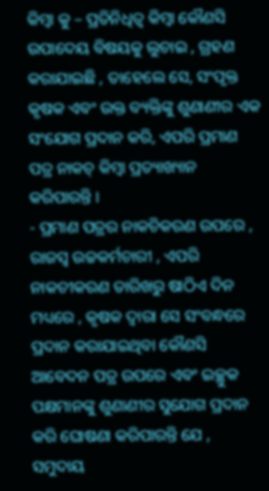କିମ୍ବା କୁ – ପ୍ରତିନିଧିତ୍ଵ କିମ୍ବା କୌଣସି ଉପାଦେୟ ବିଷୟକୁ ଲୁଚାଇ , ଗ୍ରହଣ କରାଯାଇଛି , ତାହେଲେ ସେ, ସଂପୃକ୍ତ କୃଷକ ଏବଂ ଉକ୍ତ ବ୍ୟକ୍ତିଙ୍କୁ ଶୁଣାଣୀର ଏକ ସଂଯୋଗ ପ୍ରଦାନ କରି, ଏପରି ପ୍ରମାଣ ପତ୍ର ନାକଚ୍ କିମ୍ବା ପ୍ରତ୍ୟାଖ୍ୟାନ କରିପାରନ୍ତି ।
- ପ୍ରମାଣ ପତ୍ରର ନାକଚିକରଣ ଉପରେ , ରାଜସ୍ୱ ଉଚ୍ଚକର୍ମଚାରୀ , ଏପରି ନାକଚୀକରଣ ତାରିଖରୁ ଷାଠିଏ ଦିନ ମଧ୍ୟରେ , କୃଷକ ଦ୍ଵାରା ସେ ସଂବନ୍ଧରେ ପ୍ରଦାନ କରାଯାଇଥିବା କୌଣସି ଆବେଦନ ପତ୍ର ଉପରେ ଏବଂ ଇଚ୍ଛୁକ ପକ୍ଷମାନଙ୍କୁ ଶୁଣାଣୀର ସୁଯୋଗ ପ୍ରଦାନ କରି ଘୋଷଣା କରିପାରନ୍ତି ଯେ , ସମୁଦାୟ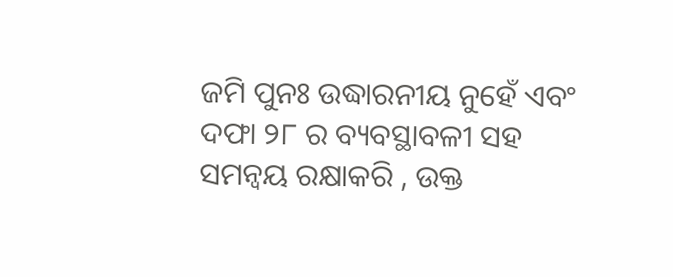ଜମି ପୁନଃ ଉଦ୍ଧାରନୀୟ ନୁହେଁ ଏବଂ ଦଫା ୨୮ ର ବ୍ୟବସ୍ଥାବଳୀ ସହ ସମନ୍ଵୟ ରକ୍ଷାକରି , ଉକ୍ତ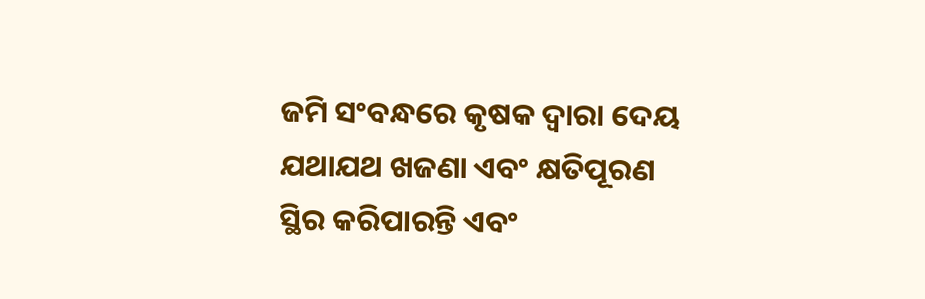ଜମି ସଂବନ୍ଧରେ କୃଷକ ଦ୍ଵାରା ଦେୟ ଯଥାଯଥ ଖଜଣା ଏବଂ କ୍ଷତିପୂରଣ ସ୍ଥିର କରିପାରନ୍ତି ଏବଂ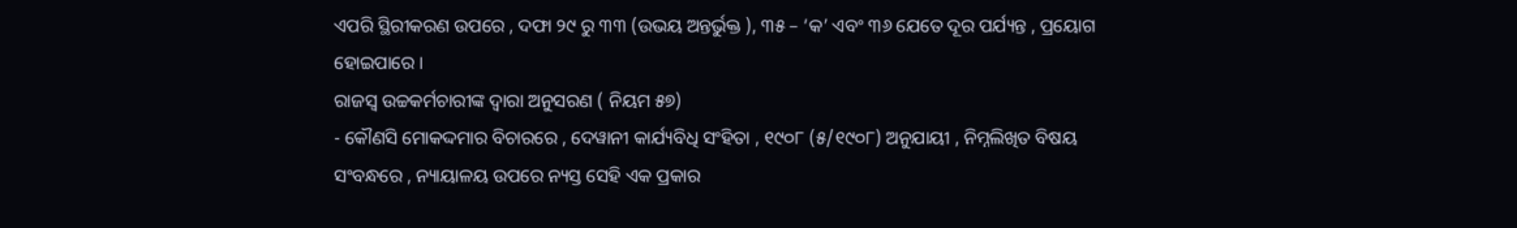ଏପରି ସ୍ଥିରୀକରଣ ଉପରେ , ଦଫା ୨୯ ରୁ ୩୩ (ଉଭୟ ଅନ୍ତର୍ଭୁକ୍ତ ), ୩୫ – ‘କ’ ଏବଂ ୩୬ ଯେତେ ଦୂର ପର୍ଯ୍ୟନ୍ତ , ପ୍ରୟୋଗ ହୋଇପାରେ ।
ରାଜସ୍ୱ ଉଚ୍ଚକର୍ମଚାରୀଙ୍କ ଦ୍ଵାରା ଅନୁସରଣ ( ନିୟମ ୫୭)
- କୌଣସି ମୋକଦ୍ଦମାର ବିଚାରରେ , ଦେୱାନୀ କାର୍ଯ୍ୟବିଧି ସଂହିତା , ୧୯୦୮ (୫/୧୯୦୮) ଅନୁଯାୟୀ , ନିମ୍ନଲିଖିତ ବିଷୟ ସଂବନ୍ଧରେ , ନ୍ୟାୟାଳୟ ଉପରେ ନ୍ୟସ୍ତ ସେହି ଏକ ପ୍ରକାର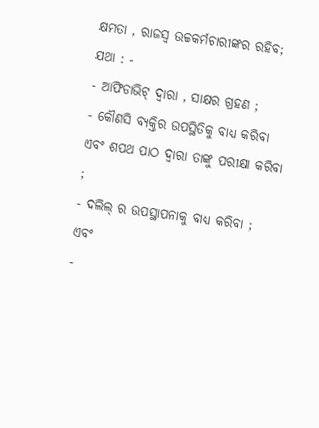କ୍ଷମତା , ରାଜସ୍ୱ ଉଚ୍ଚକର୍ମଚାରୀଙ୍କର ରହିବ; ଯଥା : -
- ଆଫିଡାଭିଟ୍ ଦ୍ଵାରା , ସାକ୍ଷର ଗ୍ରହଣ ;
- କୌଣସି ବ୍ୟକ୍ତିର ଉପସ୍ଥିତିକୁ ବାଧ୍ୟ କରିବା ଏବଂ ଶପଥ ପାଠ ଦ୍ଵାରା ତାଙ୍କୁ ପରୀକ୍ଷା କରିବା ;
- ଦଲିଲ୍ ର ଉପସ୍ଥାପନାକୁ ବାଧ୍ୟ କରିବା ; ଏବଂ
-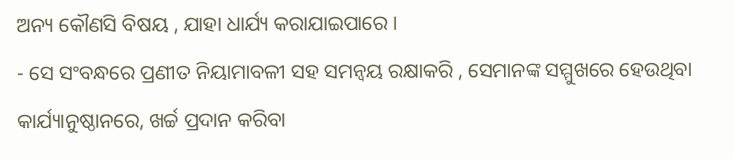ଅନ୍ୟ କୌଣସି ବିଷୟ , ଯାହା ଧାର୍ଯ୍ୟ କରାଯାଇପାରେ ।
- ସେ ସଂବନ୍ଧରେ ପ୍ରଣୀତ ନିୟାମାବଳୀ ସହ ସମନ୍ଵୟ ରକ୍ଷାକରି , ସେମାନଙ୍କ ସମ୍ମୁଖରେ ହେଉଥିବା କାର୍ଯ୍ୟାନୁଷ୍ଠାନରେ, ଖର୍ଚ୍ଚ ପ୍ରଦାନ କରିବା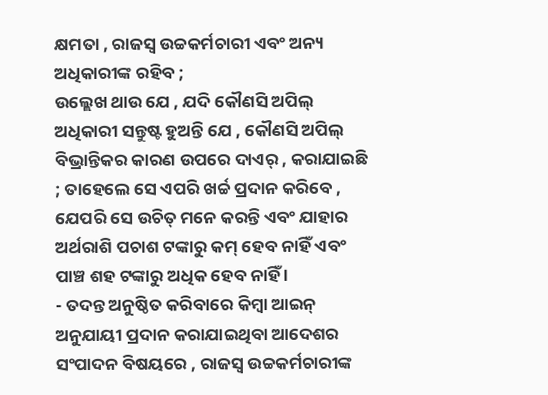କ୍ଷମତା , ରାଜସ୍ୱ ଉଚ୍ଚକର୍ମଚାରୀ ଏବଂ ଅନ୍ୟ ଅଧିକାରୀଙ୍କ ରହିବ ;
ଉଲ୍ଲେଖ ଥାଉ ଯେ , ଯଦି କୌଣସି ଅପିଲ୍ ଅଧିକାରୀ ସନ୍ତୁଷ୍ଟ ହୁଅନ୍ତି ଯେ , କୌଣସି ଅପିଲ୍ ବିଭ୍ରାନ୍ତିକର କାରଣ ଉପରେ ଦାଏର୍ , କରାଯାଇଛି ; ତାହେଲେ ସେ ଏପରି ଖର୍ଚ୍ଚ ପ୍ରଦାନ କରିବେ , ଯେପରି ସେ ଉଚିତ୍ ମନେ କରନ୍ତି ଏବଂ ଯାହାର ଅର୍ଥରାଶି ପଚାଶ ଟଙ୍କାରୁ କମ୍ ହେବ ନାହିଁ ଏବଂ ପାଞ୍ଚ ଶହ ଟଙ୍କାରୁ ଅଧିକ ହେବ ନାହିଁ ।
- ତଦନ୍ତ ଅନୁଷ୍ଠିତ କରିବାରେ କିମ୍ବା ଆଇନ୍ ଅନୁଯାୟୀ ପ୍ରଦାନ କରାଯାଇଥିବା ଆଦେଶର ସଂପାଦନ ବିଷୟରେ , ରାଜସ୍ୱ ଉଚ୍ଚକର୍ମଚାରୀଙ୍କ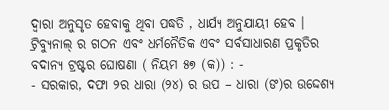ଦ୍ଵାରା ଅନୁସୃତ ହେବାକୁ ଥିବା ପଦ୍ଧତି , ଧାର୍ଯ୍ୟ ଅନୁଯାୟୀ ହେବ ।
ଟ୍ରିବ୍ୟୁନାଲ୍ ର ଗଠନ ଏବଂ ଧର୍ମନୈତିକ ଏବଂ ସର୍ବସାଧାରଣ ପ୍ରକୃତିର ବଦାନ୍ୟ ଟ୍ରଷ୍ଟର ଘୋଷଣା ( ନିୟମ ୫୭ (କ)) : -
- ସରକାର, ଦଫା ୨ର ଧାରା (୨୪) ର ଉପ – ଧାରା (ଙ)ର ଉଦ୍ଦେଶ୍ୟ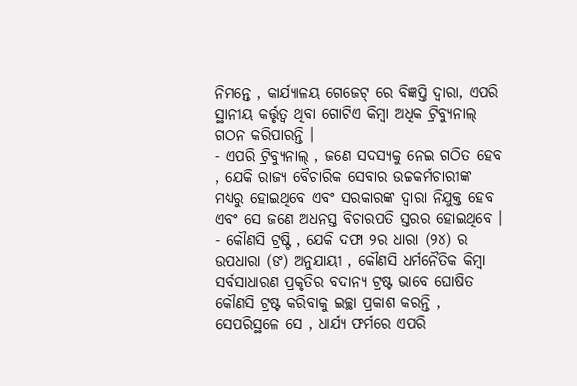ନିମନ୍ତେ , କାର୍ଯ୍ୟାଳୟ ଗେଜେଟ୍ ରେ ବିଜ୍ଞପ୍ତି ଦ୍ଵାରା, ଏପରି ସ୍ଥାନୀୟ କର୍ତ୍ତୃତ୍ଵ ଥିବା ଗୋଟିଏ କିମ୍ବା ଅଧିକ ଟ୍ରିବ୍ୟୁନାଲ୍ ଗଠନ କରିପାରନ୍ତି ।
- ଏପରି ଟ୍ରିବ୍ୟୁନାଲ୍ , ଜଣେ ସଦସ୍ୟକୁ ନେଇ ଗଠିତ ହେବ , ଯେକି ରାଜ୍ୟ ବୈଚାରିକ ସେବାର ଉଚ୍ଚକର୍ମଚାରୀଙ୍କ ମଧ୍ୟରୁ ହୋଇଥିବେ ଏବଂ ସରକାରଙ୍କ ଦ୍ଵାରା ନିଯୁକ୍ତ ହେବ ଏବଂ ସେ ଜଣେ ଅଧନସ୍ତ ବିଚାରପତି ସ୍ତରର ହୋଇଥିବେ ।
- କୌଣସି ଟ୍ରଷ୍ଟି , ଯେକି ଦଫା ୨ର ଧାରା (୨୪) ର ଉପଧାରା (ଙ) ଅନୁଯାୟୀ , କୌଣସି ଧର୍ମନୈତିକ କିମ୍ବା ସର୍ବସାଧାରଣ ପ୍ରକୃତିର ବଦାନ୍ୟ ଟ୍ରଷ୍ଟ ଭାବେ ଘୋଷିତ କୌଣସି ଟ୍ରଷ୍ଟ କରିବାକୁ ଇଚ୍ଛା ପ୍ରକାଶ କରନ୍ତି , ସେପରିସ୍ଥଳେ ସେ , ଧାର୍ଯ୍ୟ ଫର୍ମରେ ଏପରି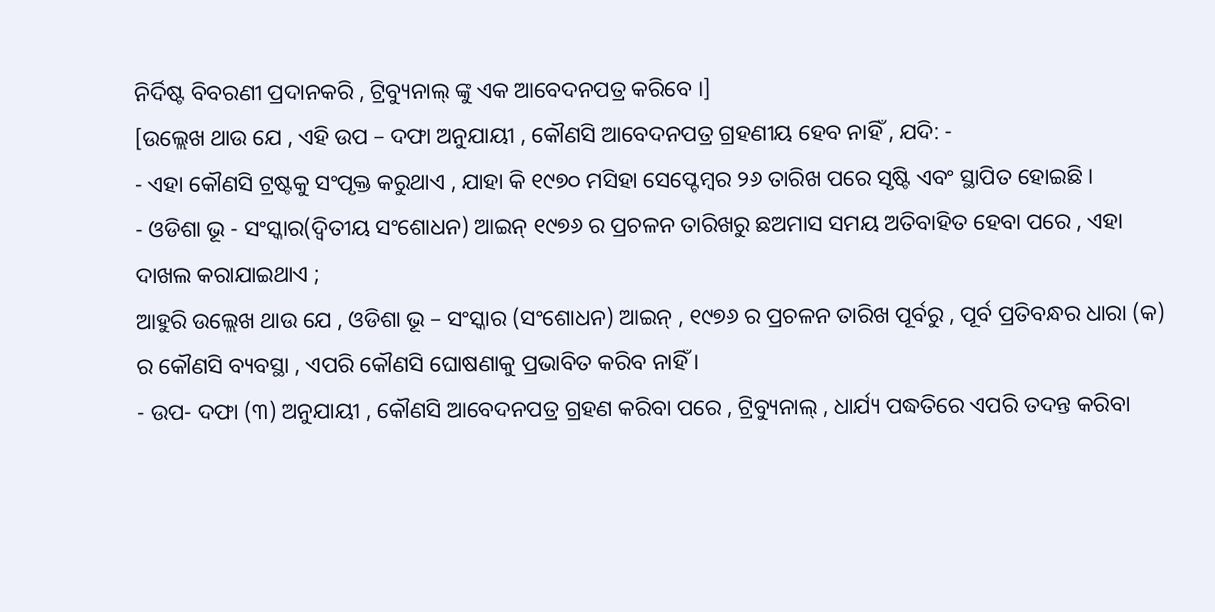ନିର୍ଦିଷ୍ଟ ବିବରଣୀ ପ୍ରଦାନକରି , ଟ୍ରିବ୍ୟୁନାଲ୍ ଙ୍କୁ ଏକ ଆବେଦନପତ୍ର କରିବେ ।]
[ଉଲ୍ଲେଖ ଥାଉ ଯେ , ଏହି ଉପ – ଦଫା ଅନୁଯାୟୀ , କୌଣସି ଆବେଦନପତ୍ର ଗ୍ରହଣୀୟ ହେବ ନାହିଁ , ଯଦି: -
- ଏହା କୌଣସି ଟ୍ରଷ୍ଟକୁ ସଂପୃକ୍ତ କରୁଥାଏ , ଯାହା କି ୧୯୭୦ ମସିହା ସେପ୍ଟେମ୍ବର ୨୬ ତାରିଖ ପରେ ସୃଷ୍ଟି ଏବଂ ସ୍ଥାପିତ ହୋଇଛି ।
- ଓଡିଶା ଭୂ - ସଂସ୍କାର(ଦ୍ଵିତୀୟ ସଂଶୋଧନ) ଆଇନ୍ ୧୯୭୬ ର ପ୍ରଚଳନ ତାରିଖରୁ ଛଅମାସ ସମୟ ଅତିବାହିତ ହେବା ପରେ , ଏହା ଦାଖଲ କରାଯାଇଥାଏ ;
ଆହୁରି ଉଲ୍ଲେଖ ଥାଉ ଯେ , ଓଡିଶା ଭୂ – ସଂସ୍କାର (ସଂଶୋଧନ) ଆଇନ୍ , ୧୯୭୬ ର ପ୍ରଚଳନ ତାରିଖ ପୂର୍ବରୁ , ପୂର୍ବ ପ୍ରତିବନ୍ଧର ଧାରା (କ) ର କୌଣସି ବ୍ୟବସ୍ଥା , ଏପରି କୌଣସି ଘୋଷଣାକୁ ପ୍ରଭାବିତ କରିବ ନାହିଁ ।
- ଉପ- ଦଫା (୩) ଅନୁଯାୟୀ , କୌଣସି ଆବେଦନପତ୍ର ଗ୍ରହଣ କରିବା ପରେ , ଟ୍ରିବ୍ୟୁନାଲ୍ , ଧାର୍ଯ୍ୟ ପଦ୍ଧତିରେ ଏପରି ତଦନ୍ତ କରିବା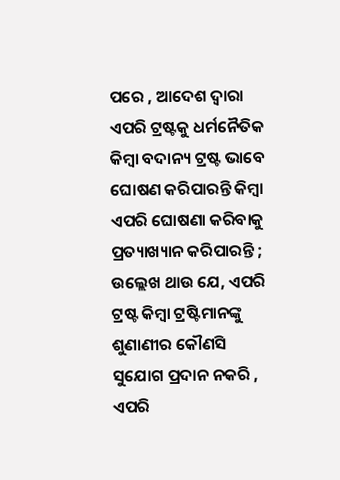ପରେ , ଆଦେଶ ଦ୍ଵାରା ଏପରି ଟ୍ରଷ୍ଟକୁ ଧର୍ମନୈତିକ କିମ୍ବା ବଦାନ୍ୟ ଟ୍ରଷ୍ଟ ଭାବେ ଘୋଷଣ କରିପାରନ୍ତି କିମ୍ବା ଏପରି ଘୋଷଣା କରିବାକୁ ପ୍ରତ୍ୟାଖ୍ୟାନ କରିପାରନ୍ତି ;
ଉଲ୍ଲେଖ ଥାଉ ଯେ, ଏପରି ଟ୍ରଷ୍ଟ କିମ୍ବା ଟ୍ରଷ୍ଟିମାନଙ୍କୁ ଶୁଣାଣୀର କୌଣସି ସୁଯୋଗ ପ୍ରଦାନ ନକରି , ଏପରି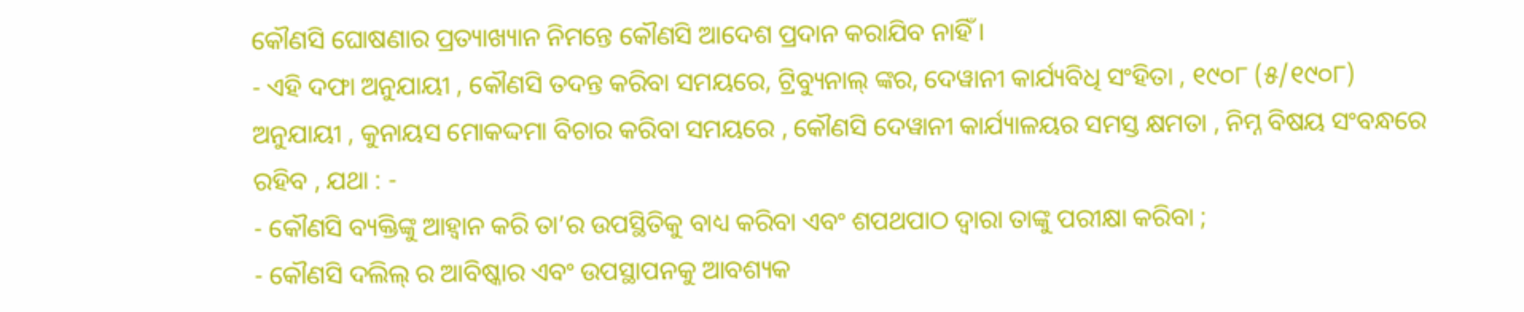କୌଣସି ଘୋଷଣାର ପ୍ରତ୍ୟାଖ୍ୟାନ ନିମନ୍ତେ କୌଣସି ଆଦେଶ ପ୍ରଦାନ କରାଯିବ ନାହିଁ ।
- ଏହି ଦଫା ଅନୁଯାୟୀ , କୌଣସି ତଦନ୍ତ କରିବା ସମୟରେ, ଟ୍ରିବ୍ୟୁନାଲ୍ ଙ୍କର, ଦେୱାନୀ କାର୍ଯ୍ୟବିଧି ସଂହିତା , ୧୯୦୮ (୫/୧୯୦୮) ଅନୁଯାୟୀ , କୁନାୟସ ମୋକଦ୍ଦମା ବିଚାର କରିବା ସମୟରେ , କୌଣସି ଦେୱାନୀ କାର୍ଯ୍ୟାଳୟର ସମସ୍ତ କ୍ଷମତା , ନିମ୍ନ ବିଷୟ ସଂବନ୍ଧରେ ରହିବ , ଯଥା : -
- କୌଣସି ବ୍ୟକ୍ତିଙ୍କୁ ଆହ୍ଵାନ କରି ତା’ର ଉପସ୍ଥିତିକୁ ବାଧ୍ୟ କରିବା ଏବଂ ଶପଥପାଠ ଦ୍ଵାରା ତାଙ୍କୁ ପରୀକ୍ଷା କରିବା ;
- କୌଣସି ଦଲିଲ୍ ର ଆବିଷ୍କାର ଏବଂ ଉପସ୍ଥାପନକୁ ଆବଶ୍ୟକ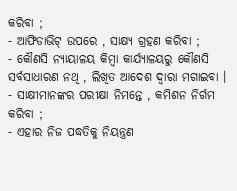କରିବା ;
- ଆଫିଡାଭିଟ୍ ଉପରେ , ସାକ୍ଷ୍ୟ ଗ୍ରହଣ କରିବା ;
- କୌଣସି ନ୍ୟାୟାଳୟ କିମ୍ବା କାର୍ଯ୍ୟାଳୟରୁ କୌଣସି ସର୍ବସାଧାରଣ ନଥି , ଲିଖିତ ଆଦେଶ ଦ୍ଵାରା ମଗାଇବା ।
- ସାକ୍ଷୀମାନଙ୍କର ପରୀକ୍ଷା ନିମନ୍ତେ , କମିଶନ ନିର୍ଗମ କରିବା ;
- ଏହାର ନିଜ ପଦ୍ଧତିକୁ ନିୟନ୍ତ୍ରଣ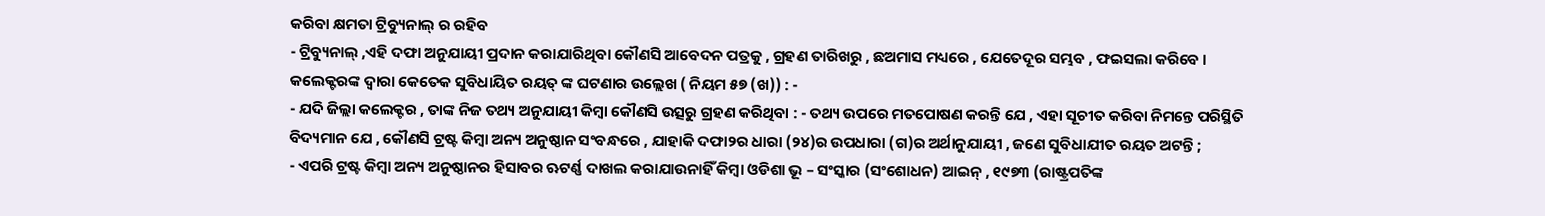କରିବା କ୍ଷମତା ଟ୍ରିବ୍ୟୁନାଲ୍ ର ରହିବ
- ଟ୍ରିବ୍ୟୁନାଲ୍ ,ଏହି ଦଫା ଅନୁଯାୟୀ ପ୍ରଦାନ କରାଯାରିଥିବା କୌଣସି ଆବେଦନ ପତ୍ରକୁ , ଗ୍ରହଣ ତାରିଖରୁ , ଛଅମାସ ମଧ୍ୟରେ , ଯେତେଦୂର ସମ୍ଭବ , ଫଇସଲା କରିବେ ।
କଲେକ୍ଟରଙ୍କ ଦ୍ଵାରା କେତେକ ସୁବିଧାୟିତ ରୟତ୍ ଙ୍କ ଘଟଣାର ଉଲ୍ଲେଖ ( ନିୟମ ୫୭ (ଖ)) : -
- ଯଦି ଜିଲ୍ଲା କଲେକ୍ଟର , ତାଙ୍କ ନିଜ ତଥ୍ୟ ଅନୁଯାୟୀ କିମ୍ବା କୌଣସି ଉତ୍ସରୁ ଗ୍ରହଣ କରିଥିବା : - ତଥ୍ୟ ଉପରେ ମତପୋଷଣ କରନ୍ତି ଯେ , ଏହା ସୂଚୀତ କରିବା ନିମନ୍ତେ ପରିସ୍ଥିତି ବିଦ୍ୟମାନ ଯେ , କୌଣସି ଟ୍ରଷ୍ଟ କିମ୍ବା ଅନ୍ୟ ଅନୁଷ୍ଠାନ ସଂବନ୍ଧରେ , ଯାହାକି ଦଫା୨ର ଧାରା (୨୪)ର ଉପଧାରା (ଗ)ର ଅର୍ଥାନୁଯାୟୀ , ଜଣେ ସୁବିଧାଯୀତ ରୟତ ଅଟନ୍ତି ;
- ଏପରି ଟ୍ରଷ୍ଟ କିମ୍ବା ଅନ୍ୟ ଅନୁଷ୍ଠାନର ହିସାବର ଋଟର୍ଣ୍ଣ ଦାଖଲ କରାଯାଉନାହିଁ କିମ୍ବା ଓଡିଶା ଭୂ – ସଂସ୍କାର (ସଂଶୋଧନ) ଆଇନ୍ , ୧୯୭୩ (ରାଷ୍ଟ୍ରପତିଙ୍କ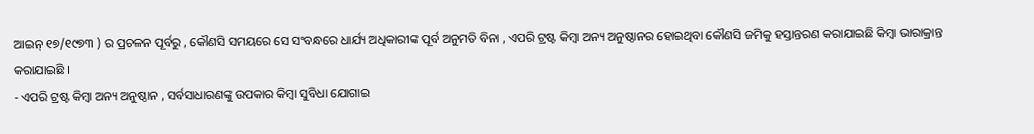ଆଇନ୍ ୧୭/୧୯୭୩ ) ର ପ୍ରଚଳନ ପୂର୍ବରୁ , କୌଣସି ସମୟରେ ସେ ସଂବନ୍ଧରେ ଧାର୍ଯ୍ୟ ଅଧିକାରୀଙ୍କ ପୂର୍ବ ଅନୁମତି ବିନା , ଏପରି ଟ୍ରଷ୍ଟ କିମ୍ବା ଅନ୍ୟ ଅନୁଷ୍ଠାନର ହୋଇଥିବା କୌଣସି ଜମିକୁ ହସ୍ତାନ୍ତରଣ କରାଯାଇଛି କିମ୍ବା ଭାରାକ୍ରାନ୍ତ କରାଯାଇଛି ।
- ଏପରି ଟ୍ରଷ୍ଟ କିମ୍ବା ଅନ୍ୟ ଅନୁଷ୍ଠାନ , ସର୍ବସାଧାରଣଙ୍କୁ ଉପକାର କିମ୍ବା ସୁବିଧା ଯୋଗାଇ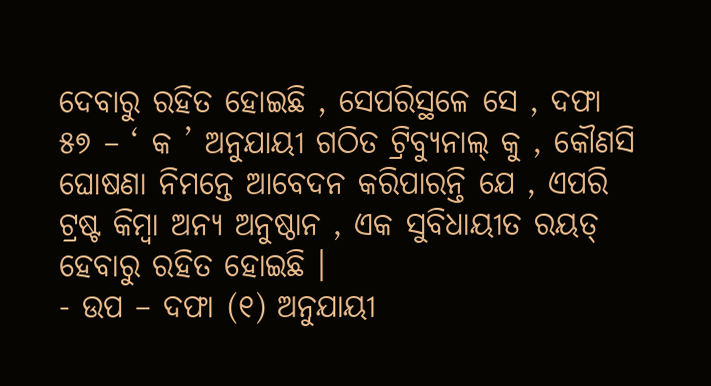ଦେବାରୁ ରହିତ ହୋଇଛି , ସେପରିସ୍ଥଳେ ସେ , ଦଫା ୫୭ – ‘ କ ’ ଅନୁଯାୟୀ ଗଠିତ ଟ୍ରିବ୍ୟୁନାଲ୍ କୁ , କୌଣସି ଘୋଷଣା ନିମନ୍ତେ ଆବେଦନ କରିପାରନ୍ତି ଯେ , ଏପରି ଟ୍ରଷ୍ଟ କିମ୍ବା ଅନ୍ୟ ଅନୁଷ୍ଠାନ , ଏକ ସୁବିଧାୟୀତ ରୟତ୍ ହେବାରୁ ରହିତ ହୋଇଛି ।
- ଉପ – ଦଫା (୧) ଅନୁଯାୟୀ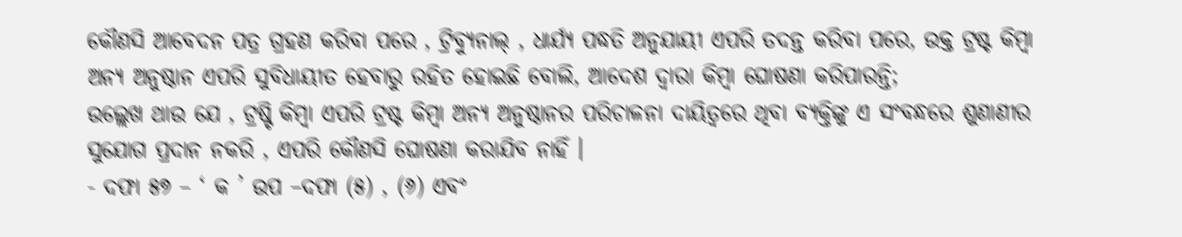କୌଣସି ଆବେଦନ ପତ୍ର ଗ୍ରହଣ କରିବା ପରେ , ଟ୍ରିବ୍ୟୁନାଲ୍ , ଧାର୍ଯ୍ୟ ପଦ୍ଧତି ଅନୁଯାୟୀ ଏପରି ତଦନ୍ତ କରିବା ପରେ, ଉକ୍ତ ଟ୍ରଷ୍ଟ କିମ୍ବା ଅନ୍ୟ ଅନୁଷ୍ଠାନ ଏପରି ସୁବିଧାୟୀତ ହେବାରୁ ରହିତ ହୋଇଛି ବୋଲି, ଆଦେଶ ଦ୍ଵାରା କିମ୍ବା ଘୋଷଣା କରିପାରନ୍ତି;
ଉଲ୍ଲେଖ ଥାଉ ଯେ , ଟ୍ରଷ୍ଟି କିମ୍ବା ଏପରି ଟ୍ରଷ୍ଟ କିମ୍ବା ଅନ୍ୟ ଅନୁଷ୍ଠାନର ପରିଚାଳନା ଦାୟିତ୍ଵରେ ଥିବା ବ୍ୟକ୍ତିଙ୍କୁ ଏ ସଂବନ୍ଧରେ ଶୁଣାଣୀର ସୁଯୋଗ ପ୍ରଦାନ ନକରି , ଏପରି କୌଣସି ଘୋଷଣା କରାଯିବ ନାହିଁ ।
- ଦଫା ୫୭ – ‘ କ ’ ଉପ –ଦଫା (୫) , (୬) ଏବଂ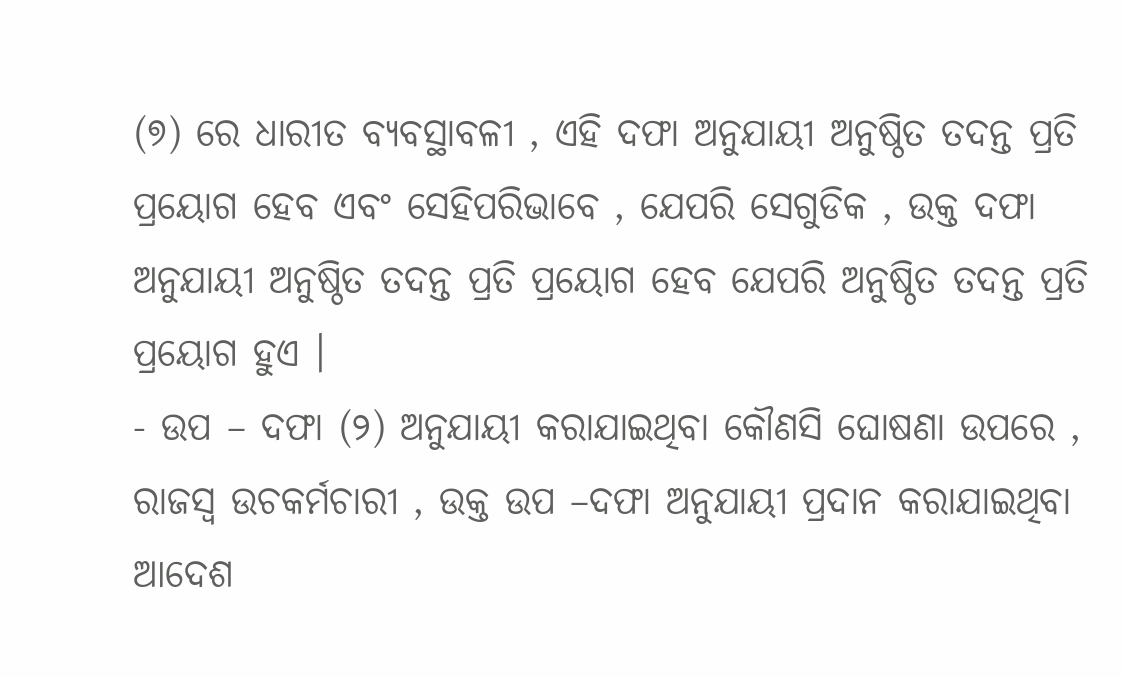(୭) ରେ ଧାରୀତ ବ୍ୟବସ୍ଥାବଳୀ , ଏହି ଦଫା ଅନୁଯାୟୀ ଅନୁଷ୍ଠିତ ତଦନ୍ତ ପ୍ରତି ପ୍ରୟୋଗ ହେବ ଏବଂ ସେହିପରିଭାବେ , ଯେପରି ସେଗୁଡିକ , ଉକ୍ତ ଦଫା ଅନୁଯାୟୀ ଅନୁଷ୍ଠିତ ତଦନ୍ତ ପ୍ରତି ପ୍ରୟୋଗ ହେବ ଯେପରି ଅନୁଷ୍ଠିତ ତଦନ୍ତ ପ୍ରତି ପ୍ରୟୋଗ ହୁଏ ।
- ଉପ – ଦଫା (୨) ଅନୁଯାୟୀ କରାଯାଇଥିବା କୌଣସି ଘୋଷଣା ଉପରେ , ରାଜସ୍ୱ ଉଚକର୍ମଚାରୀ , ଉକ୍ତ ଉପ –ଦଫା ଅନୁଯାୟୀ ପ୍ରଦାନ କରାଯାଇଥିବା ଆଦେଶ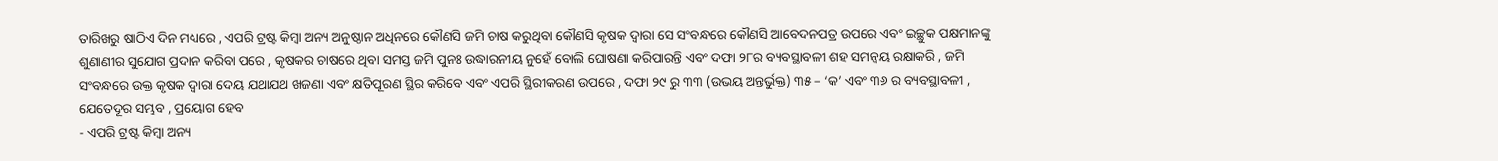ତାରିଖରୁ ଷାଠିଏ ଦିନ ମଧ୍ୟରେ , ଏପରି ଟ୍ରଷ୍ଟ କିମ୍ବା ଅନ୍ୟ ଅନୁଷ୍ଠାନ ଅଧିନରେ କୌଣସି ଜମି ଚାଷ କରୁଥିବା କୌଣସି କୃଷକ ଦ୍ଵାରା ସେ ସଂବନ୍ଧରେ କୌଣସି ଆବେଦନପତ୍ର ଉପରେ ଏବଂ ଇଚ୍ଛୁକ ପକ୍ଷମାନଙ୍କୁ ଶୁଣାଣୀର ସୁଯୋଗ ପ୍ରଦାନ କରିବା ପରେ , କୃଷକର ଚାଷରେ ଥିବା ସମସ୍ତ ଜମି ପୁନଃ ଉଦ୍ଧାରନୀୟ ନୁହେଁ ବୋଲି ଘୋଷଣା କରିପାରନ୍ତି ଏବଂ ଦଫା ୨୮ର ବ୍ୟବସ୍ଥାବଳୀ ଶହ ସମନ୍ଵୟ ରକ୍ଷାକରି , ଜମି ସଂବନ୍ଧରେ ଉକ୍ତ କୃଷକ ଦ୍ଵାରା ଦେୟ ଯଥାଯଥ ଖଜଣା ଏବଂ କ୍ଷତିପୂରଣ ସ୍ଥିର କରିବେ ଏବଂ ଏପରି ସ୍ଥିରୀକରଣ ଉପରେ , ଦଫା ୨୯ ରୁ ୩୩ (ଉଭୟ ଅନ୍ତର୍ଭୁକ୍ତ) ୩୫ – ‘କ’ ଏବଂ ୩୬ ର ବ୍ୟବସ୍ଥାବଳୀ , ଯେତେଦୂର ସମ୍ଭବ , ପ୍ରୟୋଗ ହେବ
- ଏପରି ଟ୍ରଷ୍ଟ କିମ୍ବା ଅନ୍ୟ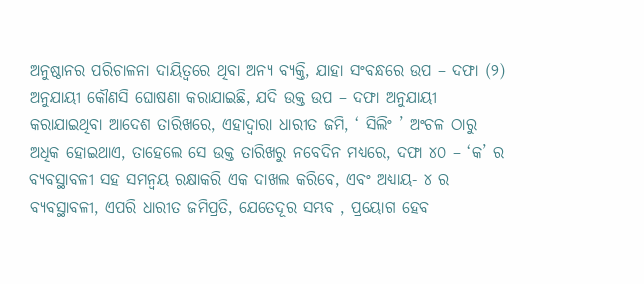ଅନୁଷ୍ଠାନର ପରିଚାଳନା ଦାୟିତ୍ଵରେ ଥିବା ଅନ୍ୟ ବ୍ୟକ୍ତି, ଯାହା ସଂବନ୍ଧରେ ଉପ – ଦଫା (୨) ଅନୁଯାୟୀ କୌଣସି ଘୋଷଣା କରାଯାଇଛି, ଯଦି ଉକ୍ତ ଉପ – ଦଫା ଅନୁଯାୟୀ କରାଯାଇଥିବା ଆଦେଶ ତାରିଖରେ, ଏହାଦ୍ୱାରା ଧାରୀତ ଜମି, ‘ ସିଲିଂ ’ ଅଂଚଳ ଠାରୁ ଅଧିକ ହୋଇଥାଏ, ତାହେଲେ ସେ ଉକ୍ତ ତାରିଖରୁ ନବେଦିନ ମଧ୍ୟରେ, ଦଫା ୪୦ – ‘କ’ ର ବ୍ୟବସ୍ଥାବଳୀ ସହ ସମନ୍ଵୟ ରକ୍ଷାକରି ଏକ ଦାଖଲ କରିବେ, ଏବଂ ଅଧ୍ୟାୟ- ୪ ର ବ୍ୟବସ୍ଥାବଳୀ, ଏପରି ଧାରୀତ ଜମିପ୍ରତି, ଯେତେଦୂର ସମ୍ଭବ , ପ୍ରୟୋଗ ହେବ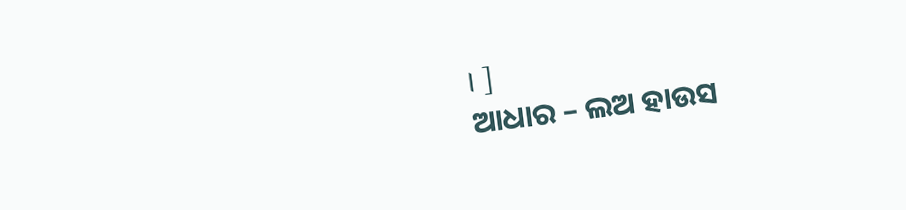। ]
ଆଧାର – ଲଅ ହାଉସ